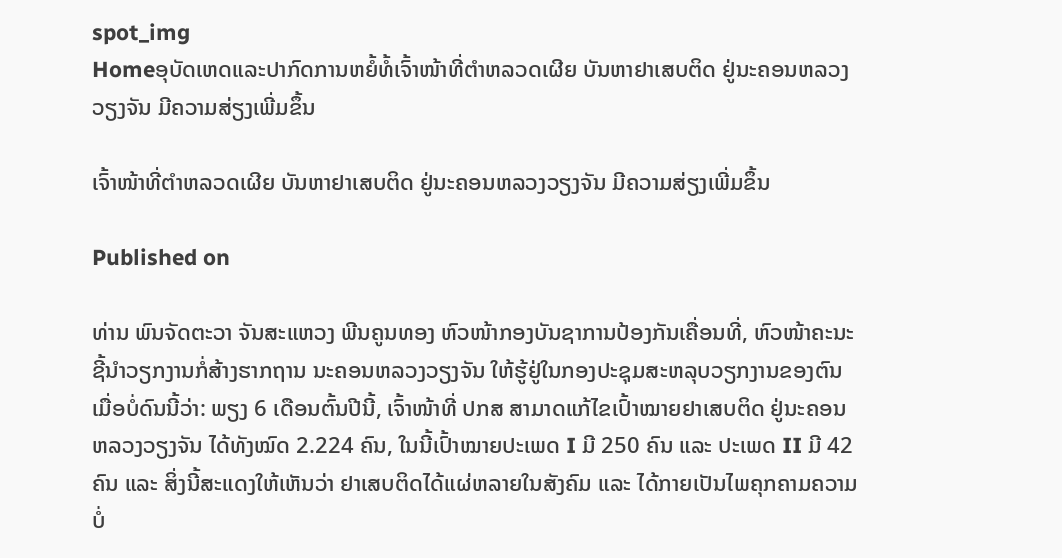spot_img
Homeອຸບັດເຫດແລະປາກົດການຫຍໍ້ທໍ້ເຈົ້າໜ້າທີ່ຕຳຫລວດເຜີຍ ບັນຫາຢາເສບຕິດ ຢູ່ນະຄອນຫລວງວຽງຈັນ ມີຄວາມສ່ຽງເພີ່ມຂຶ້ນ

ເຈົ້າໜ້າທີ່ຕຳຫລວດເຜີຍ ບັນຫາຢາເສບຕິດ ຢູ່ນະຄອນຫລວງວຽງຈັນ ມີຄວາມສ່ຽງເພີ່ມຂຶ້ນ

Published on

ທ່ານ ພົນຈັດຕະວາ ຈັນສະແຫວງ ພີນຄູນທອງ ຫົວໜ້າກອງບັນຊາການປ້ອງກັນເຄື່ອນທີ່, ຫົວໜ້າຄະນະຊີ້ນຳວຽກງານກໍ່ສ້າງຮາກຖານ ນະຄອນຫລວງວຽງຈັນ ໃຫ້ຮູ້ຢູ່ໃນກອງປະຊຸມສະຫລຸບວຽກງານຂອງຕົນ ເມື່ອບໍ່ດົນນີ້ວ່າ: ພຽງ 6 ເດືອນຕົ້ນປີນີ້, ເຈົ້າໜ້າທີ່ ປກສ ສາມາດແກ້ໄຂເປົ້າໝາຍຢາເສບຕິດ ຢູ່ນະຄອນຫລວງວຽງຈັນ ໄດ້ທັງໝົດ 2.224 ຄົນ, ໃນນີ້ເປົ້າໝາຍປະເພດ I ມີ 250 ຄົນ ແລະ ປະເພດ II ມີ 42 ຄົນ ແລະ ສິ່ງນີ້ສະແດງໃຫ້ເຫັນວ່າ ຢາເສບຕິດໄດ້ແຜ່ຫລາຍໃນສັງຄົມ ແລະ ໄດ້ກາຍເປັນໄພຄຸກຄາມຄວາມບໍ່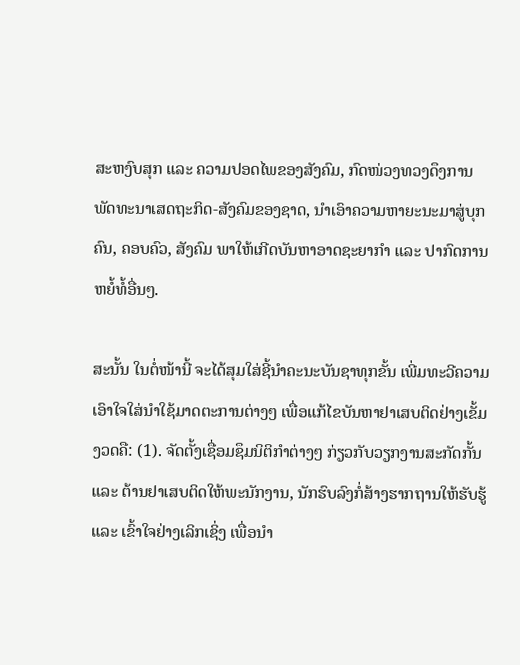ສະຫງົບສຸກ ແລະ ຄວາມປອດໄພຂອງສັງຄົມ, ກົດໜ່ວງທວງດຶງການພັດທະນາເສດຖະກິດ-ສັງຄົມຂອງຊາດ, ນຳເອົາຄວາມຫາຍະນະມາສູ່ບຸກຄົນ, ຄອບຄົວ, ສັງຄົມ ພາໃຫ້ເກີດບັນຫາອາດຊະຍາກຳ ແລະ ປາກົດການຫຍໍ້ທໍ້ອື່ນໆ.

ສະນັ້ນ ໃນຕໍ່ໜ້ານີ້ ຈະໄດ້ສຸມໃສ່ຊີ້ນຳຄະນະບັນຊາທຸກຂັ້ນ ເພີ່ມທະວີຄວາມເອົາໃຈໃສ່ນຳໃຊ້ມາດຕະການຕ່າງໆ ເພື່ອແກ້ໄຂບັນຫາຢາເສບຕິດຢ່າງເຂັ້ມງວດຄື: (1). ຈັດຕັ້ງເຊື່ອມຊຶມນິຕິກຳຕ່າງໆ ກ່ຽວກັບວຽກງານສະກັດກັ້ນ ແລະ ຕ້ານຢາເສບຕິດໃຫ້ພະນັກງານ, ນັກຮົບລົງກໍ່ສ້າງຮາກຖານໃຫ້ຮັບຮູ້ ແລະ ເຂົ້າໃຈຢ່າງເລິກເຊິ່ງ ເພື່ອນຳ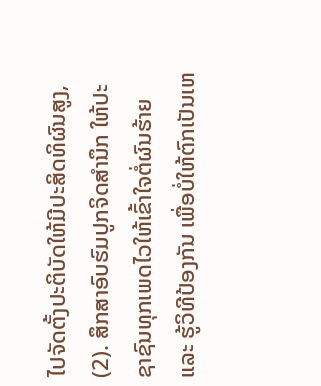ໄປຈັດຕັ້ງປະຕິບັດໃຫ້ມີປະສິດທິຜົນສູງ, (2). ສຶກສາອົບຮົມປູກຈິດສຳນຶກ ໃຫ້ປະຊາຊົນທຸກເພດໄວໃຫ້ເຂົ້າໃຈຕໍ່ຜົນຮ້າຍ ແລະ ຮູ້ວິທີປ້ອງກັນ ເພື່ອບໍ່ໃຫ້ຕົກເປັນເຫ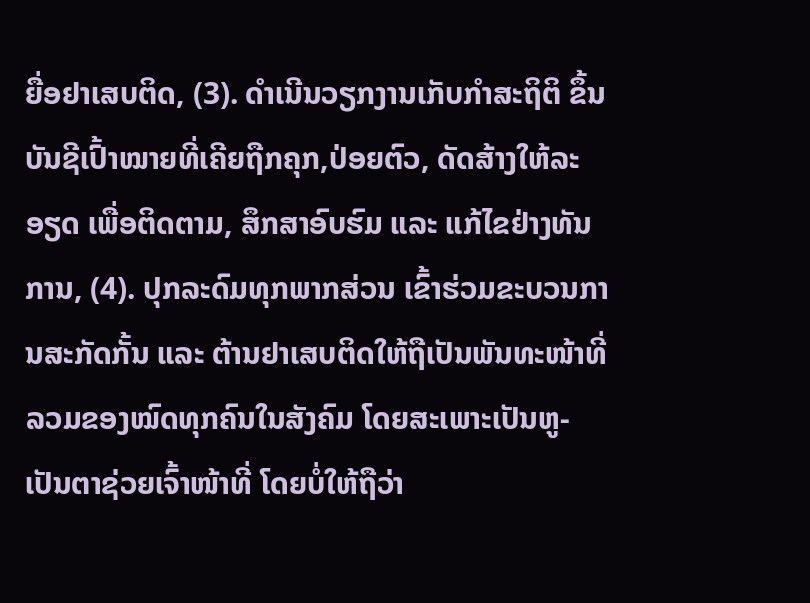ຍື່ອຢາເສບຕິດ, (3). ດຳເນີນວຽກງານເກັບກຳສະຖິຕິ ຂຶ້ນບັນຊີເປົ້າໝາຍທີ່ເຄີຍຖືກຄຸກ,ປ່ອຍຕົວ, ດັດສ້າງໃຫ້ລະອຽດ ເພື່ອຕິດຕາມ, ສຶກສາອົບຮົມ ແລະ ແກ້ໄຂຢ່າງທັນການ, (4). ປຸກລະດົມທຸກພາກສ່ວນ ເຂົ້າຮ່ວມຂະບວນການສະກັດກັ້ນ ແລະ ຕ້ານຢາເສບຕິດໃຫ້ຖືເປັນພັນທະໜ້າທີ່ລວມຂອງໝົດທຸກຄົນໃນສັງຄົມ ໂດຍສະເພາະເປັນຫູ-ເປັນຕາຊ່ວຍເຈົ້າໜ້າທີ່ ໂດຍບໍ່ໃຫ້ຖືວ່າ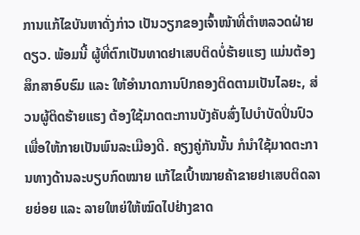ການແກ້ໄຂບັນຫາດັ່ງກ່າວ ເປັນວຽກຂອງເຈົ້າໜ້າທີ່ຕຳຫລວດຝ່າຍດຽວ. ພ້ອມນີ້ ຜູ້ທີ່ຕົກເປັນທາດຢາເສບຕິດບໍ່ຮ້າຍແຮງ ແມ່ນຕ້ອງສຶກສາອົບຮົມ ແລະ ໃຫ້ອຳນາດການປົກຄອງຕິດຕາມເປັນໄລຍະ, ສ່ວນຜູ້ຕິດຮ້າຍແຮງ ຕ້ອງໃຊ້ມາດຕະການບັງຄັບສົ່ງໄປບຳບັດປິ່ນປົວ ເພື່ອໃຫ້ກາຍເປັນພົນລະເມືອງດີ. ຄຽງຄູ່ກັນນັ້ນ ກໍນຳໃຊ້ມາດຕະການທາງດ້ານລະບຽບກົດໝາຍ ແກ້ໄຂເປົ້າໝາຍຄ້າຂາຍຢາເສບຕິດລາຍຍ່ອຍ ແລະ ລາຍໃຫຍ່ໃຫ້ໝົດໄປຢ່າງຂາດ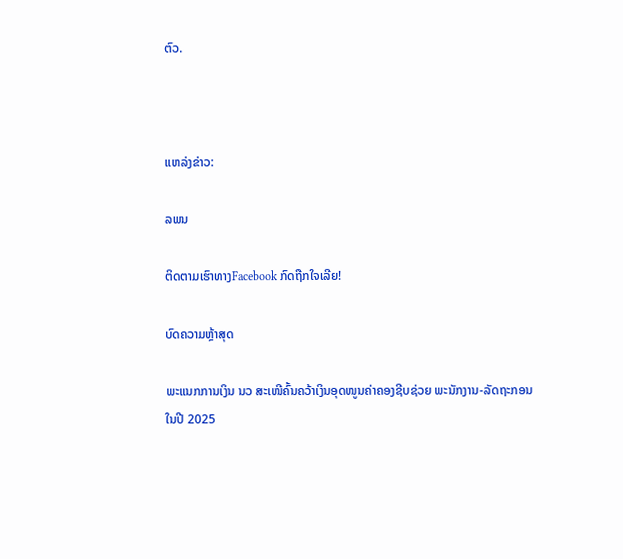ຕົວ.



ແຫລ່ງຂ່າວ:

ລພນ

ຕິດຕາມເຮົາທາງFacebook ກົດຖືກໃຈເລີຍ!

ບົດຄວາມຫຼ້າສຸດ

ພະແນກການເງິນ ນວ ສະເໜີຄົ້ນຄວ້າເງິນອຸດໜູນຄ່າຄອງຊີບຊ່ວຍ ພະນັກງານ-ລັດຖະກອນໃນປີ 2025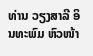ທ່ານ ວຽງສາລີ ອິນທະພົມ ຫົວໜ້າ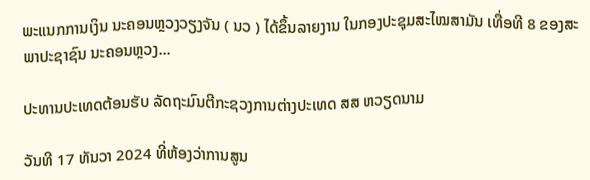ພະແນກການເງິນ ນະຄອນຫຼວງວຽງຈັນ ( ນວ ) ໄດ້ຂຶ້ນລາຍງານ ໃນກອງປະຊຸມສະໄໝສາມັນ ເທື່ອທີ 8 ຂອງສະພາປະຊາຊົນ ນະຄອນຫຼວງ...

ປະທານປະເທດຕ້ອນຮັບ ລັດຖະມົນຕີກະຊວງການຕ່າງປະເທດ ສສ ຫວຽດນາມ

ວັນທີ 17 ທັນວາ 2024 ທີ່ຫ້ອງວ່າການສູນ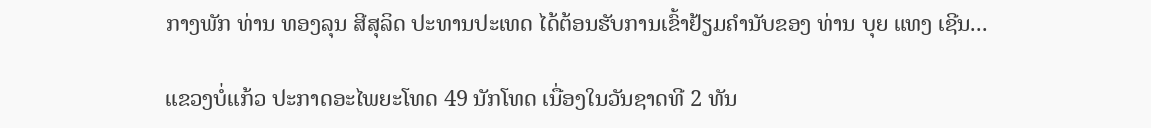ກາງພັກ ທ່ານ ທອງລຸນ ສີສຸລິດ ປະທານປະເທດ ໄດ້ຕ້ອນຮັບການເຂົ້າຢ້ຽມຄຳນັບຂອງ ທ່ານ ບຸຍ ແທງ ເຊີນ...

ແຂວງບໍ່ແກ້ວ ປະກາດອະໄພຍະໂທດ 49 ນັກໂທດ ເນື່ອງໃນວັນຊາດທີ 2 ທັນ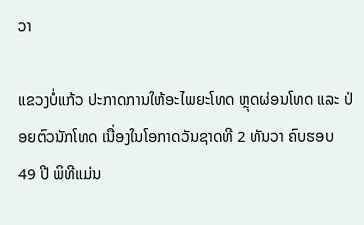ວາ

ແຂວງບໍ່ແກ້ວ ປະກາດການໃຫ້ອະໄພຍະໂທດ ຫຼຸດຜ່ອນໂທດ ແລະ ປ່ອຍຕົວນັກໂທດ ເນື່ອງໃນໂອກາດວັນຊາດທີ 2 ທັນວາ ຄົບຮອບ 49 ປີ ພິທີແມ່ນ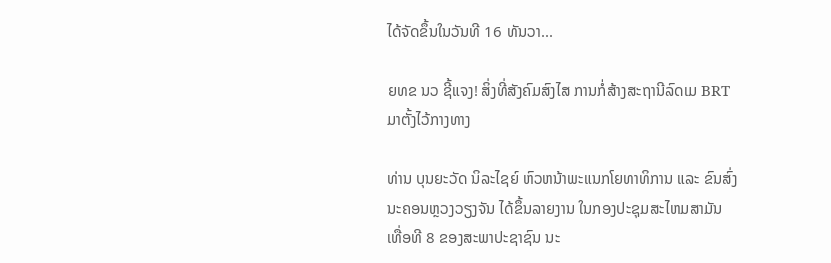ໄດ້ຈັດຂຶ້ນໃນວັນທີ 16 ທັນວາ...

ຍທຂ ນວ ຊີ້ແຈງ! ສິ່ງທີ່ສັງຄົມສົງໄສ ການກໍ່ສ້າງສະຖານີລົດເມ BRT ມາຕັ້ງໄວ້ກາງທາງ

ທ່ານ ບຸນຍະວັດ ນິລະໄຊຍ໌ ຫົວຫນ້າພະແນກໂຍທາທິການ ແລະ ຂົນສົ່ງ ນະຄອນຫຼວງວຽງຈັນ ໄດ້ຂຶ້ນລາຍງານ ໃນກອງປະຊຸມສະໄຫມສາມັນ ເທື່ອທີ 8 ຂອງສະພາປະຊາຊົນ ນະ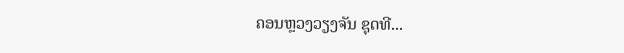ຄອນຫຼວງວຽງຈັນ ຊຸດທີ...